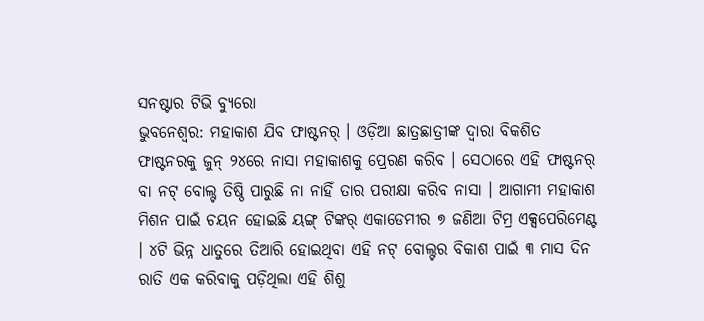ସନଷ୍ଟାର ଟିଭି ବ୍ୟୁରୋ
ଭୁବନେଶ୍ୱର: ମହାକାଶ ଯିବ ଫାଷ୍ଟନର୍ । ଓଡ଼ିଆ ଛାତ୍ରଛାତ୍ରୀଙ୍କ ଦ୍ୱାରା ବିକଶିତ ଫାଷ୍ଟନରକୁ ଜୁନ୍ ୨୪ରେ ନାସା ମହାକାଶକୁ ପ୍ରେରଣ କରିବ । ସେଠାରେ ଏହି ଫାଷ୍ଟନର୍ ବା ନଟ୍ ବୋଲ୍ଟ ତିଷ୍ଠି ପାରୁଛି ନା ନାହିଁ ତାର ପରୀକ୍ଷା କରିବ ନାସା । ଆଗାମୀ ମହାକାଶ ମିଶନ ପାଇଁ ଚୟନ ହୋଇଛି ୟଙ୍ଗ୍ ଟିଙ୍କର୍ ଏକାଡେମୀର ୭ ଜଣିଆ ଟିମ୍ର ଏକ୍ସପେରିମେଣ୍ଟ । ୪ଟି ଭିନ୍ନ ଧାତୁରେ ତିଆରି ହୋଇଥିବା ଏହି ନଟ୍ ବୋଲ୍ଟର ବିକାଶ ପାଇଁ ୩ ମାସ ଦିନ ରାତି ଏକ କରିବାକୁ ପଡ଼ିଥିଲା ଏହି ଶିଶୁ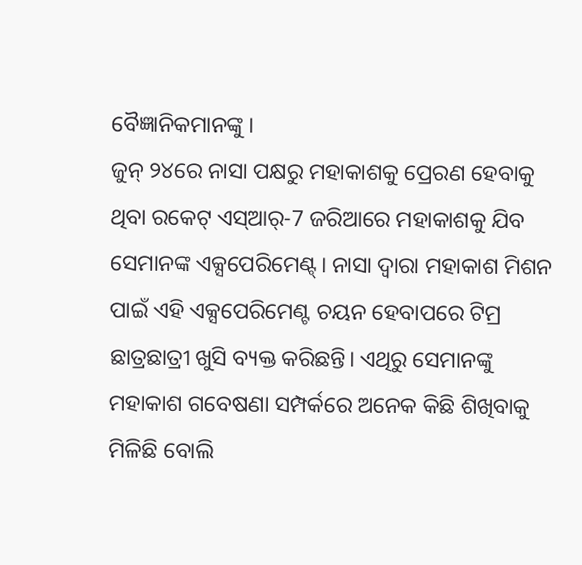ବୈଜ୍ଞାନିକମାନଙ୍କୁ ।
ଜୁନ୍ ୨୪ରେ ନାସା ପକ୍ଷରୁ ମହାକାଶକୁ ପ୍ରେରଣ ହେବାକୁ ଥିବା ରକେଟ୍ ଏସ୍ଆର୍-7 ଜରିଆରେ ମହାକାଶକୁ ଯିବ ସେମାନଙ୍କ ଏକ୍ସପେରିମେଣ୍ଟ୍। ନାସା ଦ୍ୱାରା ମହାକାଶ ମିଶନ ପାଇଁ ଏହି ଏକ୍ସପେରିମେଣ୍ଟ ଚୟନ ହେବାପରେ ଟିମ୍ର ଛାତ୍ରଛାତ୍ରୀ ଖୁସି ବ୍ୟକ୍ତ କରିଛନ୍ତି। ଏଥିରୁ ସେମାନଙ୍କୁ ମହାକାଶ ଗବେଷଣା ସମ୍ପର୍କରେ ଅନେକ କିଛି ଶିଖିବାକୁ ମିଳିଛି ବୋଲି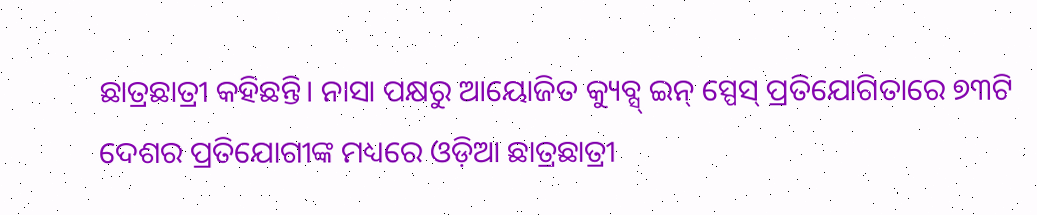ଛାତ୍ରଛାତ୍ରୀ କହିଛନ୍ତି। ନାସା ପକ୍ଷରୁ ଆୟୋଜିତ କ୍ୟୁବ୍ସ୍ ଇନ୍ ସ୍ପେସ୍ ପ୍ରତିଯୋଗିତାରେ ୭୩ଟି ଦେଶର ପ୍ରତିଯୋଗୀଙ୍କ ମଧ୍ୟରେ ଓଡ଼ିଆ ଛାତ୍ରଛାତ୍ରୀ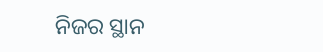ନିଜର ସ୍ଥାନ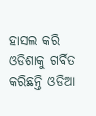ହାସଲ କରି ଓଡିଶାକୁ ଗର୍ବିତ କରିଛନ୍ତି ଓଡିଆ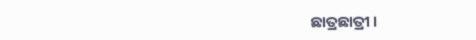ଛାତ୍ରଛାତ୍ରୀ ।